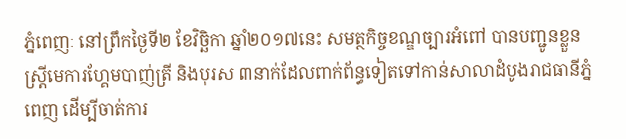ភ្នំពេញៈ នៅព្រឹកថ្ងៃទី២ ខែវិច្ឆិកា ឆ្នាំ២០១៧នេះ សមត្ថកិច្ចខណ្ឌច្បារអំពៅ បានបញ្ជូនខ្លួនស្ត្រីមេការហ្គែមបាញ់ត្រី និងបុរស ៣នាក់ដែលពាក់ព័ន្ធទៀតទៅកាន់សាលាដំបូងរាជធានីភ្នំពេញ ដើម្បីចាត់ការ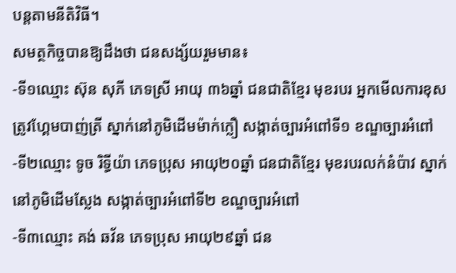បន្តតាមនីតិវិធី។
សមត្ថកិច្ចបានឱ្យដឹងថា ជនសង្ស័យរួមមាន៖
-ទី១ឈ្មោះ ស៊ុន សុភី ភេទស្រី អាយុ ៣៦ឆ្នាំ ជនជាតិខ្មែរ មុខរបរ អ្នកមើលការខុសត្រូវហ្គែមបាញ់ត្រី ស្នាក់នៅភូមិដើមម៉ាក់ក្លឿ សង្កាត់ច្បារអំពៅទី១ ខណ្ឌច្បារអំពៅ
-ទី២ឈ្មោះ ទូច រិទ្ធីយ៉ា ភេទប្រុស អាយុ២០ឆ្នាំ ជនជាតិខ្មែរ មុខរបរលក់នំប៉ាវ ស្នាក់នៅភូមិដើមស្លែង សង្កាត់ច្បារអំពៅទី២ ខណ្ឌច្បារអំពៅ
-ទី៣ឈ្មោះ គង់ ឆវ័ន ភេទប្រុស អាយុ២៩ឆ្នាំ ជន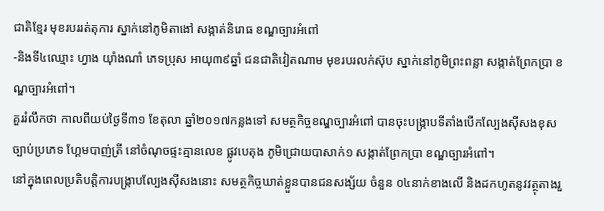ជាតិខ្មែរ មុខរបររត់តុការ ស្នាក់នៅភូមិតាងៅ សង្កាត់និរោធ ខណ្ឌច្បារអំពៅ
-និងទី៤ឈ្មោះ ហ្វាង យ៉ាំងណាំ ភេទប្រុស អាយុ៣៩ឆ្នាំ ជនជាតិវៀតណាម មុខរបរលក់ស៊ុប ស្នាក់នៅភូមិព្រះពន្លា សង្កាត់ព្រែកប្រា ខណ្ឌច្បារអំពៅ។
គួររំលឹកថា កាលពីយប់ថ្ងៃទី៣១ ខែតុលា ឆ្នាំ២០១៧កន្លងទៅ សមត្ថកិច្ចខណ្ឌច្បារអំពៅ បានចុះបង្រ្កាបទីតាំងបើកល្បែងស៊ីសងខុសច្បាប់ប្រភេទ ហ្គែមបាញ់ត្រី នៅចំណុចផ្ទះគ្មានលេខ ផ្លូវបេតុង ភូមិជ្រោយបាសាក់១ សង្កាត់ព្រែកប្រា ខណ្ឌច្បារអំពៅ។
នៅក្នុងពេលប្រតិបត្តិការបង្ក្រាបល្បែងស៊ីសងនោះ សមត្ថកិច្ចឃាត់ខ្លួនបានជនសង្ស័យ ចំនួន ០៤នាក់ខាងលើ និងដកហូតនូវវត្ថុតាងរួ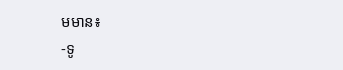មមាន៖
-ទូ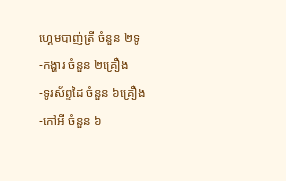ហ្គេមបាញ់ត្រី ចំនួន ២ទូ
-កង្ហារ ចំនួន ២គ្រឿង
-ទូរស័ព្ទដៃ ចំនួន ៦គ្រឿង
-កៅអី ចំនួន ៦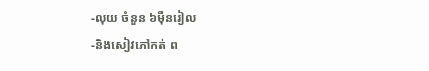-លុយ ចំនួន ៦ម៉ឺនរៀល
-និងសៀវភៅកត់ ព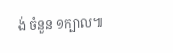ង់ ចំនួន ១ក្បាល៕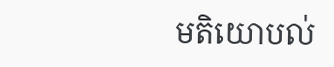មតិយោបល់